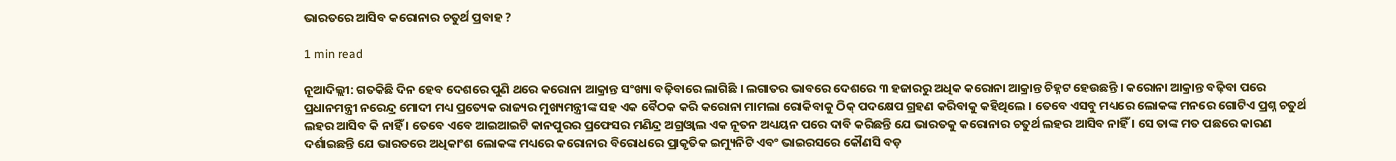ଭାରତରେ ଆସିବ କରୋନାର ଚତୁର୍ଥ ପ୍ରବାହ ?

1 min read

ନୂଆଦିଲ୍ଲୀ: ଗତକିଛି ଦିନ ହେବ ଦେଶରେ ପୁଣି ଥରେ କରୋନା ଆକ୍ରାନ୍ତ ସଂଖ୍ୟା ବଢ଼ିବାରେ ଲାଗିଛି । ଲଗାତର ଭାବରେ ଦେଶରେ ୩ ହଜାରରୁ ଅଧିକ କରୋନା ଆକ୍ରାନ୍ତ ଚିହ୍ନଟ ହେଉଛନ୍ତି । କରୋନା ଆକ୍ରାନ୍ତ ବଢ଼ିବା ପରେ ପ୍ରଧାନମନ୍ତ୍ରୀ ନରେନ୍ଦ୍ର ମୋଦୀ ମଧ୍ୟ ପ୍ରତ୍ୟେକ ରାଜ୍ୟର ମୁଖ୍ୟମନ୍ତ୍ରୀଙ୍କ ସହ ଏକ ବୈଠକ କରି କରୋନା ମାମଲା ରୋକିବାକୁ ଠିକ୍ ପଦକ୍ଷେପ ଗ୍ରହଣ କରିବାକୁ କହିଥିଲେ । ତେବେ ଏସବୁ ମଧ୍ୟରେ ଲୋକଙ୍କ ମନରେ ଗୋଟିଏ ପ୍ରଶ୍ନ ଚତୁର୍ଥ ଲହର ଆସିବ କି ନାହିଁ । ତେବେ ଏବେ ଆଇଆଇଟି କାନପୁରର ପ୍ରଫେସର ମଣିନ୍ଦ୍ର ଅଗ୍ରଓ୍ୱାଲ ଏକ ନୂତନ ଅଧ୍ୟୟନ ପରେ ଦାବି କରିଛନ୍ତି ଯେ ଭାରତକୁ କରୋନାର ଚତୁର୍ଥ ଲହର ଆସିବ ନାହିଁ । ସେ ତାଙ୍କ ମତ ପଛରେ କାରଣ ଦର୍ଶାଇଛନ୍ତି ଯେ ଭାରତରେ ଅଧିକାଂଶ ଲୋକଙ୍କ ମଧ୍ୟରେ କରୋନାର ବିରୋଧରେ ପ୍ରାକୃତିକ ଇମ୍ୟୁନିଟି ଏବଂ ଭାଇରସରେ କୌଣସି ବଡ଼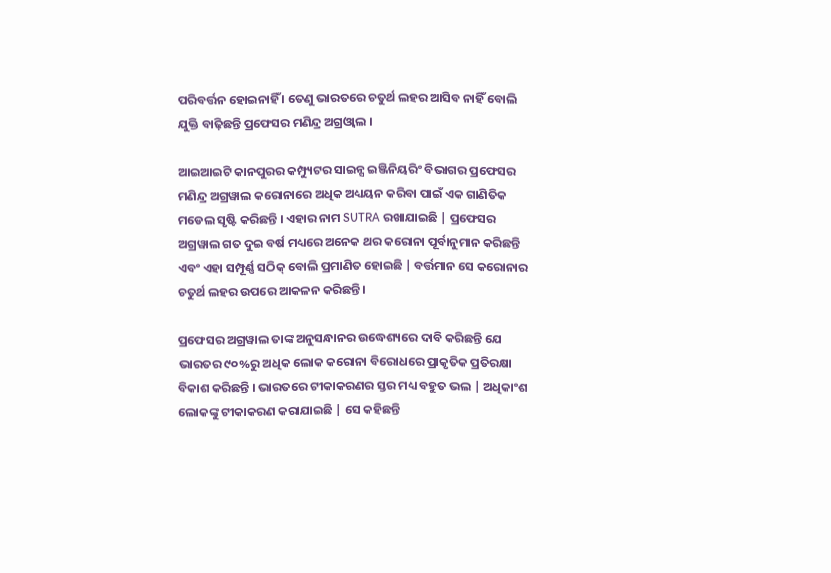ପରିବର୍ତ୍ତନ ହୋଇନାହିଁ । ତେଣୁ ଭାରତରେ ଚତୁର୍ଥ ଲହର ଆସିବ ନାହିଁ ବୋଲି ଯୁକ୍ତି ବାଢ଼ିଛନ୍ତି ପ୍ରଫେସର ମଣିନ୍ଦ୍ର ଅଗ୍ରଓ୍ୱାଲ ।

ଆଇଆଇଟି କାନପୁରର କମ୍ପ୍ୟୁଟର ସାଇନ୍ସ ଇଞ୍ଜିନିୟରିଂ ବିଭାଗର ପ୍ରଫେସର ମଣିନ୍ଦ୍ର ଅଗ୍ରୱାଲ କରୋନାରେ ଅଧିକ ଅଧ୍ୟୟନ କରିବା ପାଇଁ ଏକ ଗାଣିତିକ ମଡେଲ ସୃଷ୍ଟି କରିଛନ୍ତି । ଏହାର ନାମ SUTRA ରଖାଯାଇଛି | ପ୍ରଫେସର ଅଗ୍ରୱାଲ ଗତ ଦୁଇ ବର୍ଷ ମଧ୍ୟରେ ଅନେକ ଥର କରୋନା ପୂର୍ବାନୁମାନ କରିଛନ୍ତି ଏବଂ ଏହା ସମ୍ପୂର୍ଣ୍ଣ ସଠିକ୍ ବୋଲି ପ୍ରମାଣିତ ହୋଇଛି | ବର୍ତ୍ତମାନ ସେ କରୋନାର ଚତୁର୍ଥ ଲହର ଉପରେ ଆକଳନ କରିଛନ୍ତି ।

ପ୍ରଫେସର ଅଗ୍ରୱାଲ ତାଙ୍କ ଅନୁସନ୍ଧାନର ଉଦ୍ଧେଶ୍ୟରେ ଦାବି କରିଛନ୍ତି ଯେ ଭାରତର ୯୦%ରୁ ଅଧିକ ଲୋକ କରୋନା ବିରୋଧରେ ପ୍ରାକୃତିକ ପ୍ରତିରକ୍ଷା ବିକାଶ କରିଛନ୍ତି । ଭାରତରେ ଟୀକାକରଣର ସ୍ତର ମଧ୍ୟ ବହୁତ ଭଲ | ଅଧିକାଂଶ ଲୋକଙ୍କୁ ଟୀକାକରଣ କରାଯାଇଛି | ସେ କହିଛନ୍ତି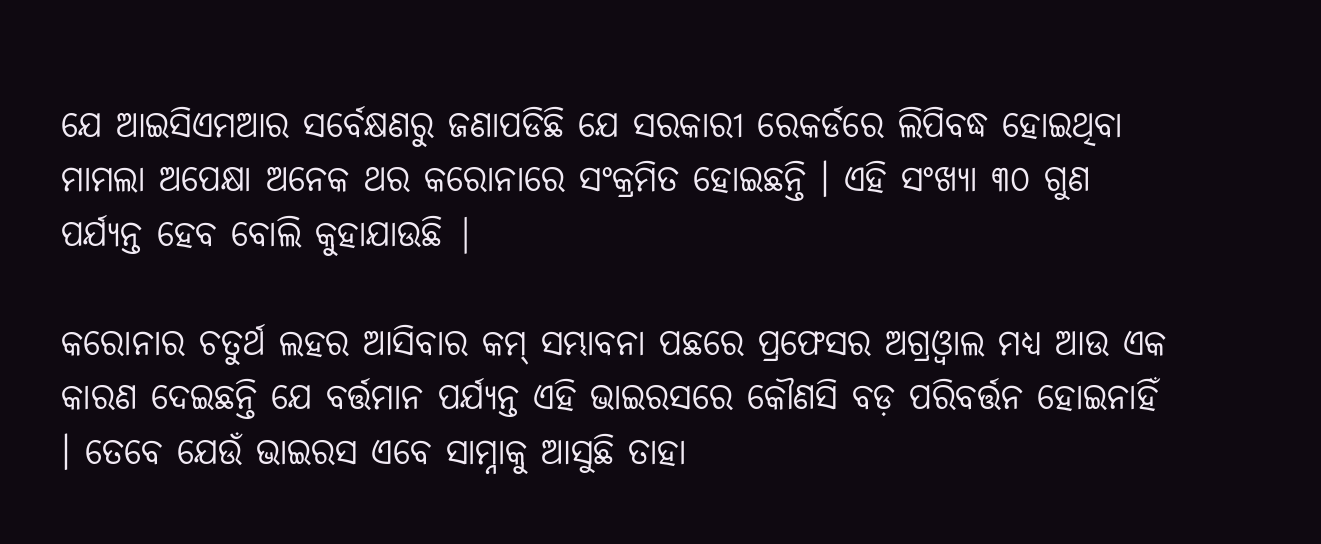ଯେ ଆଇସିଏମଆର ସର୍ବେକ୍ଷଣରୁ ଜଣାପଡିଛି ଯେ ସରକାରୀ ରେକର୍ଡରେ ଲିପିବଦ୍ଧ ହୋଇଥିବା ମାମଲା ଅପେକ୍ଷା ଅନେକ ଥର କରୋନାରେ ସଂକ୍ରମିତ ହୋଇଛନ୍ତି । ଏହି ସଂଖ୍ୟା ୩୦ ଗୁଣ ପର୍ଯ୍ୟନ୍ତ ହେବ ବୋଲି କୁହାଯାଉଛି |

କରୋନାର ଚତୁର୍ଥ ଲହର ଆସିବାର କମ୍ ସମ୍ଭାବନା ପଛରେ ପ୍ରଫେସର ଅଗ୍ରଓ୍ୱାଲ ମଧ୍ୟ ଆଉ ଏକ କାରଣ ଦେଇଛନ୍ତି ଯେ ବର୍ତ୍ତମାନ ପର୍ଯ୍ୟନ୍ତ ଏହି ଭାଇରସରେ କୌଣସି ବଡ଼ ପରିବର୍ତ୍ତନ ହୋଇନାହିଁ । ତେବେ ଯେଉଁ ଭାଇରସ ଏବେ ସାମ୍ନାକୁ ଆସୁଛି ତାହା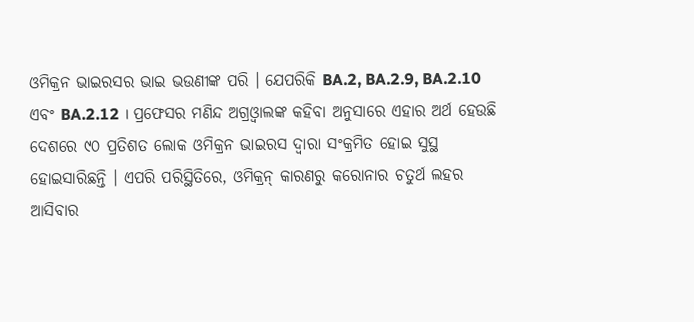ଓମିକ୍ରନ ଭାଇରସର ଭାଇ ଭଉଣୀଙ୍କ ପରି । ଯେପରିକି BA.2, BA.2.9, BA.2.10 ଏବଂ BA.2.12 । ପ୍ରଫେସର ମଣିନ୍ଦ ଅଗ୍ରଓ୍ୱାଲଙ୍କ କହିବା ଅନୁସାରେ ଏହାର ଅର୍ଥ ହେଉଛି ଦେଶରେ ୯୦ ପ୍ରତିଶତ ଲୋକ ଓମିକ୍ରନ ଭାଇରସ ଦ୍ୱାରା ସଂକ୍ରମିତ ହୋଇ ସୁସ୍ଥ ହୋଇସାରିଛନ୍ତି । ଏପରି ପରିସ୍ଥିତିରେ, ଓମିକ୍ରନ୍ କାରଣରୁ କରୋନାର ଚତୁର୍ଥ ଲହର ଆସିବାର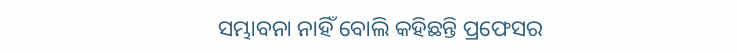ସମ୍ଭାବନା ନାହିଁ ବୋଲି କହିଛନ୍ତି ପ୍ରଫେସର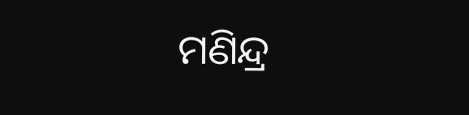ମଣିନ୍ଦ୍ର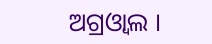ଅଗ୍ରଓ୍ୱାଲ ।